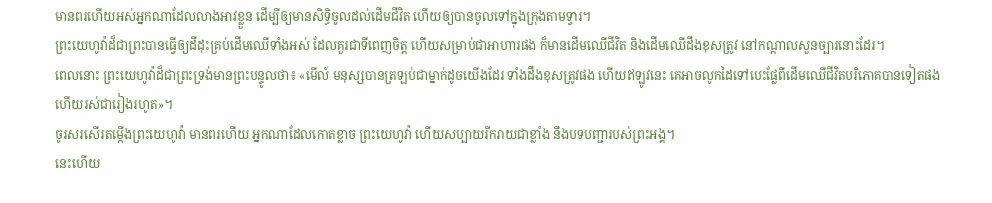មានពរហើយអស់អ្នកណាដែលលាងអាវខ្លួន ដើម្បីឲ្យមានសិទ្ធិចូលដល់ដើមជីវិត ហើយឲ្យបានចូលទៅក្នុងក្រុងតាមទ្វារ។
ព្រះយេហូវ៉ាដ៏ជាព្រះបានធ្វើឲ្យដីដុះគ្រប់ដើមឈើទាំងអស់ ដែលគួរជាទីពេញចិត្ត ហើយសម្រាប់ជាអាហារផង ក៏មានដើមឈើជីវិត និងដើមឈើដឹងខុសត្រូវ នៅកណ្ដាលសួនច្បារនោះដែរ។
ពេលនោះ ព្រះយេហូវ៉ាដ៏ជាព្រះទ្រង់មានព្រះបន្ទូលថា៖ «មើល៍ មនុស្សបានត្រឡប់ជាម្នាក់ដូចយើងដែរ ទាំងដឹងខុសត្រូវផង ហើយឥឡូវនេះ គេអាចលូកដៃទៅបេះផ្លែពីដើមឈើជីវិតបរិភោគបានទៀតផង ហើយរស់ជារៀងរហូត»។
ចូរសរសើរតម្កើងព្រះយេហូវ៉ា មានពរហើយ អ្នកណាដែលកោតខ្លាច ព្រះយេហូវ៉ា ហើយសប្បាយរីករាយជាខ្លាំង នឹងបទបញ្ជារបស់ព្រះអង្គ។
នេះហើយ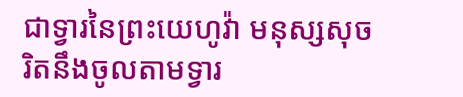ជាទ្វារនៃព្រះយេហូវ៉ា មនុស្សសុចរិតនឹងចូលតាមទ្វារ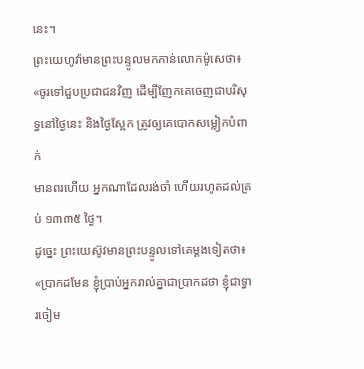នេះ។
ព្រះយេហូវ៉ាមានព្រះបន្ទូលមកកាន់លោកម៉ូសេថា៖ «ចូរទៅជួបប្រជាជនវិញ ដើម្បីញែកគេចេញជាបរិសុទ្ធនៅថ្ងៃនេះ និងថ្ងៃស្អែក ត្រូវឲ្យគេបោកសម្លៀកបំពាក់
មានពរហើយ អ្នកណាដែលរង់ចាំ ហើយរហូតដល់គ្រប់ ១៣៣៥ ថ្ងៃ។
ដូច្នេះ ព្រះយេស៊ូវមានព្រះបន្ទូលទៅគេម្តងទៀតថា៖ «ប្រាកដមែន ខ្ញុំប្រាប់អ្នករាល់គ្នាជាប្រាកដថា ខ្ញុំជាទ្វារចៀម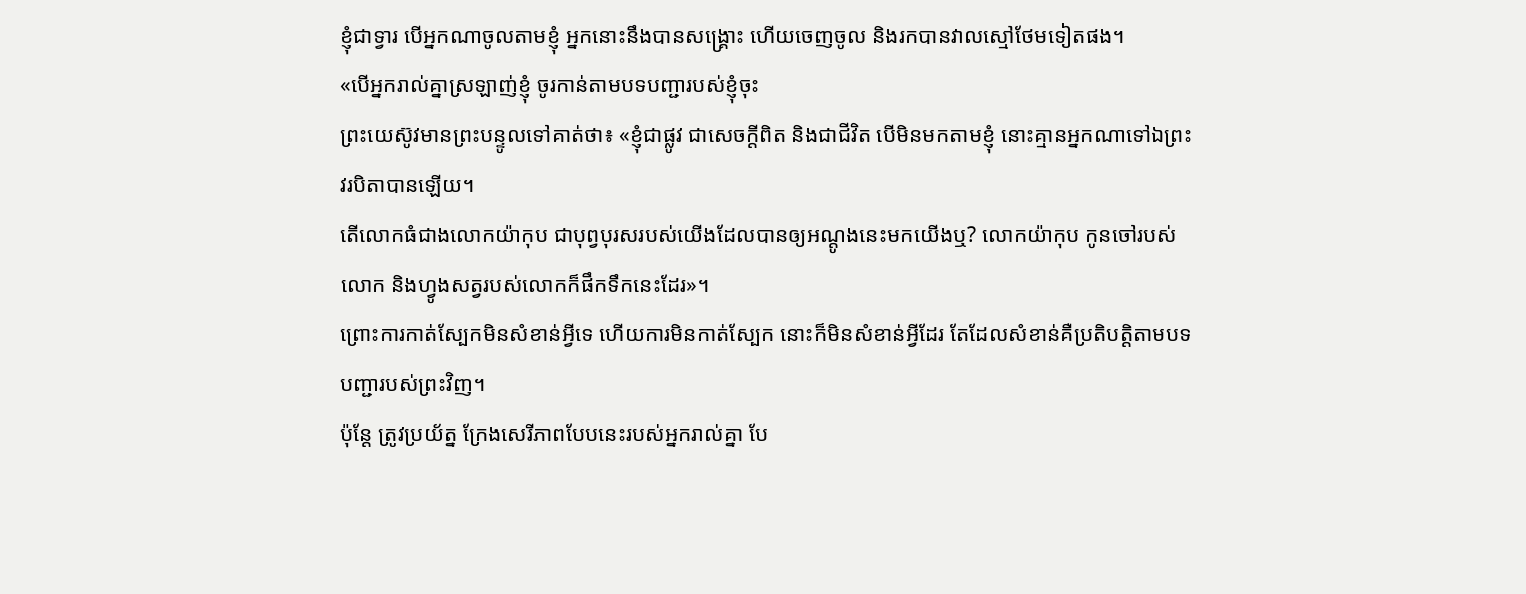ខ្ញុំជាទ្វារ បើអ្នកណាចូលតាមខ្ញុំ អ្នកនោះនឹងបានសង្គ្រោះ ហើយចេញចូល និងរកបានវាលស្មៅថែមទៀតផង។
«បើអ្នករាល់គ្នាស្រឡាញ់ខ្ញុំ ចូរកាន់តាមបទបញ្ជារបស់ខ្ញុំចុះ
ព្រះយេស៊ូវមានព្រះបន្ទូលទៅគាត់ថា៖ «ខ្ញុំជាផ្លូវ ជាសេចក្តីពិត និងជាជីវិត បើមិនមកតាមខ្ញុំ នោះគ្មានអ្នកណាទៅឯព្រះវរបិតាបានឡើយ។
តើលោកធំជាងលោកយ៉ាកុប ជាបុព្វបុរសរបស់យើងដែលបានឲ្យអណ្តូងនេះមកយើងឬ? លោកយ៉ាកុប កូនចៅរបស់លោក និងហ្វូងសត្វរបស់លោកក៏ផឹកទឹកនេះដែរ»។
ព្រោះការកាត់ស្បែកមិនសំខាន់អ្វីទេ ហើយការមិនកាត់ស្បែក នោះក៏មិនសំខាន់អ្វីដែរ តែដែលសំខាន់គឺប្រតិបត្តិតាមបទបញ្ជារបស់ព្រះវិញ។
ប៉ុន្តែ ត្រូវប្រយ័ត្ន ក្រែងសេរីភាពបែបនេះរបស់អ្នករាល់គ្នា បែ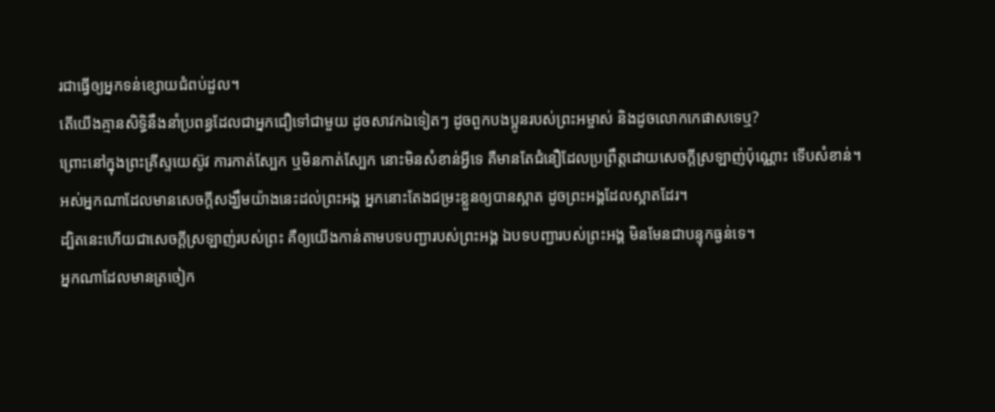រជាធ្វើឲ្យអ្នកទន់ខ្សោយជំពប់ដួល។
តើយើងគ្មានសិទ្ធិនឹងនាំប្រពន្ធដែលជាអ្នកជឿទៅជាមួយ ដូចសាវកឯទៀតៗ ដូចពួកបងប្អូនរបស់ព្រះអម្ចាស់ និងដូចលោកកេផាសទេឬ?
ព្រោះនៅក្នុងព្រះគ្រីស្ទយេស៊ូវ ការកាត់ស្បែក ឬមិនកាត់ស្បែក នោះមិនសំខាន់អ្វីទេ គឺមានតែជំនឿដែលប្រព្រឹត្តដោយសេចក្ដីស្រឡាញ់ប៉ុណ្ណោះ ទើបសំខាន់។
អស់អ្នកណាដែលមានសេចក្ដីសង្ឃឹមយ៉ាងនេះដល់ព្រះអង្គ អ្នកនោះតែងជម្រះខ្លួនឲ្យបានស្អាត ដូចព្រះអង្គដែលស្អាតដែរ។
ដ្បិតនេះហើយជាសេចក្ដីស្រឡាញ់របស់ព្រះ គឺឲ្យយើងកាន់តាមបទបញ្ជារបស់ព្រះអង្គ ឯបទបញ្ជារបស់ព្រះអង្គ មិនមែនជាបន្ទុកធ្ងន់ទេ។
អ្នកណាដែលមានត្រចៀក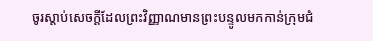ចូរស្តាប់សេចក្ដីដែលព្រះវិញ្ញាណមានព្រះបន្ទូលមកកាន់ក្រុមជំ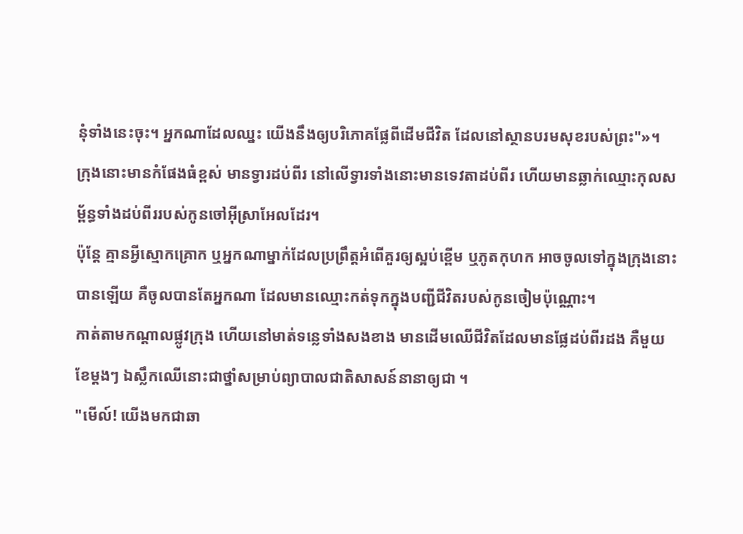នុំទាំងនេះចុះ។ អ្នកណាដែលឈ្នះ យើងនឹងឲ្យបរិភោគផ្លែពីដើមជីវិត ដែលនៅស្ថានបរមសុខរបស់ព្រះ"»។
ក្រុងនោះមានកំផែងធំខ្ពស់ មានទ្វារដប់ពីរ នៅលើទ្វារទាំងនោះមានទេវតាដប់ពីរ ហើយមានឆ្លាក់ឈ្មោះកុលសម្ព័ន្ធទាំងដប់ពីររបស់កូនចៅអ៊ីស្រាអែលដែរ។
ប៉ុន្តែ គ្មានអ្វីស្មោកគ្រោក ឬអ្នកណាម្នាក់ដែលប្រព្រឹត្តអំពើគួរឲ្យស្អប់ខ្ពើម ឬភូតកុហក អាចចូលទៅក្នុងក្រុងនោះបានឡើយ គឺចូលបានតែអ្នកណា ដែលមានឈ្មោះកត់ទុកក្នុងបញ្ជីជីវិតរបស់កូនចៀមប៉ុណ្ណោះ។
កាត់តាមកណ្ដាលផ្លូវក្រុង ហើយនៅមាត់ទន្លេទាំងសងខាង មានដើមឈើជីវិតដែលមានផ្លែដប់ពីរដង គឺមួយខែម្តងៗ ឯស្លឹកឈើនោះជាថ្នាំសម្រាប់ព្យាបាលជាតិសាសន៍នានាឲ្យជា ។
"មើល៍! យើងមកជាឆា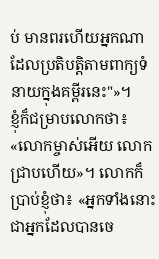ប់ មានពរហើយអ្នកណាដែលប្រតិបត្តិតាមពាក្យទំនាយក្នុងគម្ពីរនេះ"»។
ខ្ញុំក៏ជម្រាបលោកថា៖ «លោកម្ចាស់អើយ លោកជ្រាបហើយ»។ លោកក៏ប្រាប់ខ្ញុំថា៖ «អ្នកទាំងនោះជាអ្នកដែលបានចេ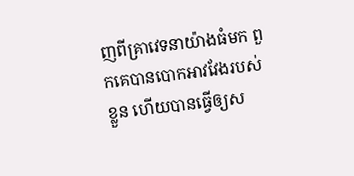ញពីគ្រាវេទនាយ៉ាងធំមក ពួកគេបានបោកអាវវែងរបស់ខ្លួន ហើយបានធ្វើឲ្យស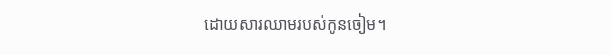ដោយសារឈាមរបស់កូនចៀម។